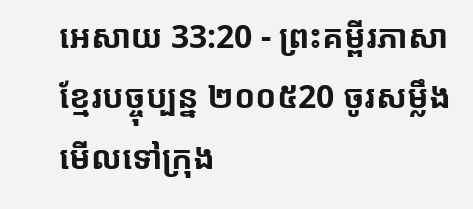អេសាយ 33:20 - ព្រះគម្ពីរភាសាខ្មែរបច្ចុប្បន្ន ២០០៥20 ចូរសម្លឹងមើលទៅក្រុង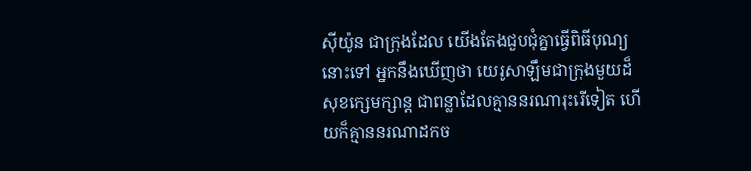ស៊ីយ៉ូន ជាក្រុងដែល យើងតែងជួបជុំគ្នាធ្វើពិធីបុណ្យនោះទៅ អ្នកនឹងឃើញថា យេរូសាឡឹមជាក្រុងមួយដ៏សុខក្សេមក្សាន្ត ជាពន្លាដែលគ្មាននរណារុះរើទៀត ហើយក៏គ្មាននរណាដកច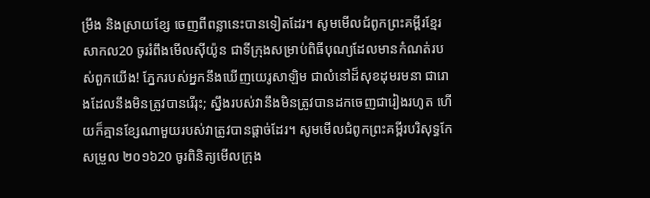ម្រឹង និងស្រាយខ្សែ ចេញពីពន្លានេះបានទៀតដែរ។ សូមមើលជំពូកព្រះគម្ពីរខ្មែរសាកល20 ចូររំពឹងមើលស៊ីយ៉ូន ជាទីក្រុងសម្រាប់ពិធីបុណ្យដែលមានកំណត់របស់ពួកយើង! ភ្នែករបស់អ្នកនឹងឃើញយេរូសាឡិម ជាលំនៅដ៏សុខដុមរមនា ជារោងដែលនឹងមិនត្រូវបានរើរុះ; ស្នឹងរបស់វានឹងមិនត្រូវបានដកចេញជារៀងរហូត ហើយក៏គ្មានខ្សែណាមួយរបស់វាត្រូវបានផ្ដាច់ដែរ។ សូមមើលជំពូកព្រះគម្ពីរបរិសុទ្ធកែសម្រួល ២០១៦20 ចូរពិនិត្យមើលក្រុង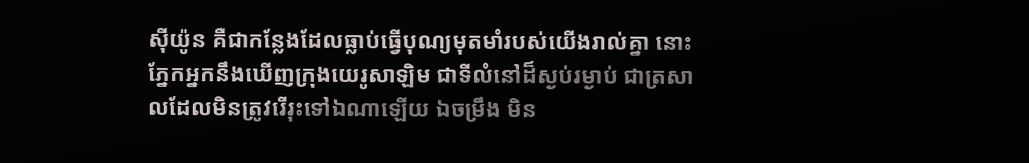ស៊ីយ៉ូន គឺជាកន្លែងដែលធ្លាប់ធ្វើបុណ្យមុតមាំរបស់យើងរាល់គ្នា នោះភ្នែកអ្នកនឹងឃើញក្រុងយេរូសាឡិម ជាទីលំនៅដ៏ស្ងប់រម្ងាប់ ជាត្រសាលដែលមិនត្រូវរើរុះទៅឯណាឡើយ ឯចម្រឹង មិន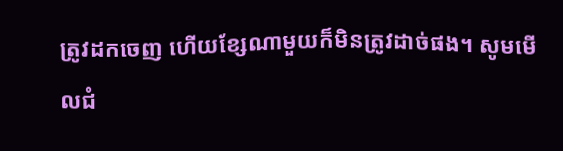ត្រូវដកចេញ ហើយខ្សែណាមួយក៏មិនត្រូវដាច់ផង។ សូមមើលជំ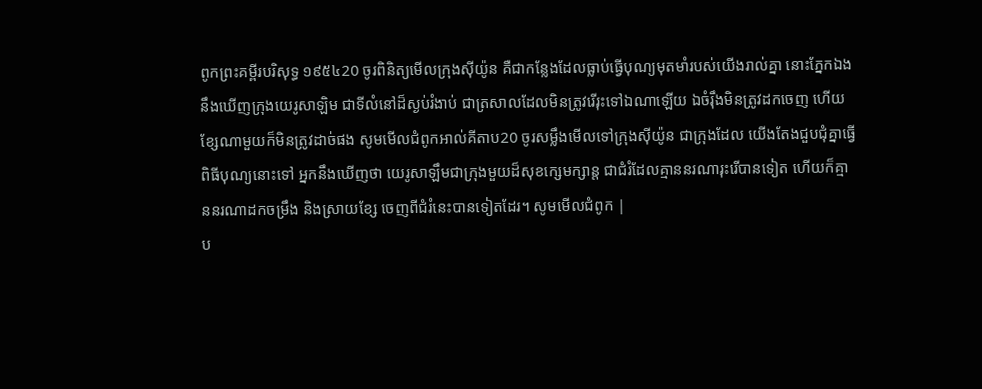ពូកព្រះគម្ពីរបរិសុទ្ធ ១៩៥៤20 ចូរពិនិត្យមើលក្រុងស៊ីយ៉ូន គឺជាកន្លែងដែលធ្លាប់ធ្វើបុណ្យមុតមាំរបស់យើងរាល់គ្នា នោះភ្នែកឯងនឹងឃើញក្រុងយេរូសាឡិម ជាទីលំនៅដ៏ស្ងប់រំងាប់ ជាត្រសាលដែលមិនត្រូវរើរុះទៅឯណាឡើយ ឯចំរ៉ឹងមិនត្រូវដកចេញ ហើយខ្សែណាមួយក៏មិនត្រូវដាច់ផង សូមមើលជំពូកអាល់គីតាប20 ចូរសម្លឹងមើលទៅក្រុងស៊ីយ៉ូន ជាក្រុងដែល យើងតែងជួបជុំគ្នាធ្វើពិធីបុណ្យនោះទៅ អ្នកនឹងឃើញថា យេរូសាឡឹមជាក្រុងមួយដ៏សុខក្សេមក្សាន្ត ជាជំរំដែលគ្មាននរណារុះរើបានទៀត ហើយក៏គ្មាននរណាដកចម្រឹង និងស្រាយខ្សែ ចេញពីជំរំនេះបានទៀតដែរ។ សូមមើលជំពូក |
ប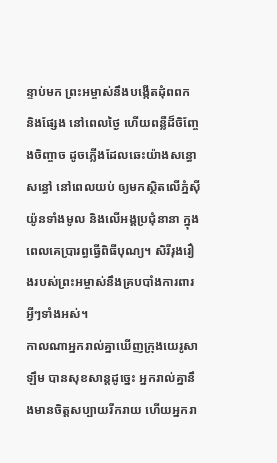ន្ទាប់មក ព្រះអម្ចាស់នឹងបង្កើតដុំពពក និងផ្សែង នៅពេលថ្ងៃ ហើយពន្លឺដ៏ចិញ្ចែងចិញ្ចាច ដូចភ្លើងដែលឆេះយ៉ាងសន្ធោសន្ធៅ នៅពេលយប់ ឲ្យមកស្ថិតលើភ្នំស៊ីយ៉ូនទាំងមូល និងលើអង្គប្រជុំនានា ក្នុងពេលគេប្រារព្ធធ្វើពិធីបុណ្យ។ សិរីរុងរឿងរបស់ព្រះអម្ចាស់នឹងគ្របបាំងការពារអ្វីៗទាំងអស់។
កាលណាអ្នករាល់គ្នាឃើញក្រុងយេរូសាឡឹម បានសុខសាន្តដូច្នេះ អ្នករាល់គ្នានឹងមានចិត្តសប្បាយរីករាយ ហើយអ្នករា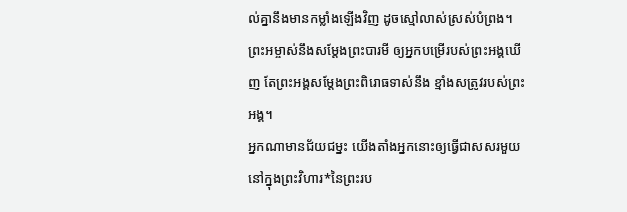ល់គ្នានឹងមានកម្លាំងឡើងវិញ ដូចស្មៅលាស់ស្រស់បំព្រង។ ព្រះអម្ចាស់នឹងសម្តែងព្រះបារមី ឲ្យអ្នកបម្រើរបស់ព្រះអង្គឃើញ តែព្រះអង្គសម្តែងព្រះពិរោធទាស់នឹង ខ្មាំងសត្រូវរបស់ព្រះអង្គ។
អ្នកណាមានជ័យជម្នះ យើងតាំងអ្នកនោះឲ្យធ្វើជាសសរមួយ នៅក្នុងព្រះវិហារ*នៃព្រះរប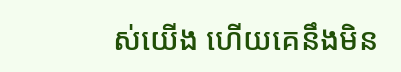ស់យើង ហើយគេនឹងមិន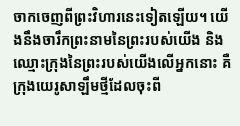ចាកចេញពីព្រះវិហារនេះទៀតឡើយ។ យើងនឹងចារឹកព្រះនាមនៃព្រះរបស់យើង និងឈ្មោះក្រុងនៃព្រះរបស់យើងលើអ្នកនោះ គឺក្រុងយេរូសាឡឹមថ្មីដែលចុះពី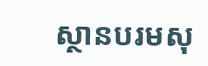ស្ថានបរមសុ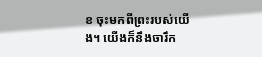ខ ចុះមកពីព្រះរបស់យើង។ យើងក៏នឹងចារឹក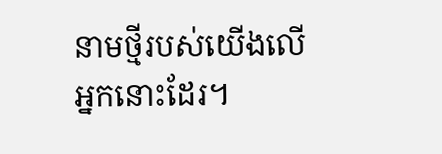នាមថ្មីរបស់យើងលើអ្នកនោះដែរ។